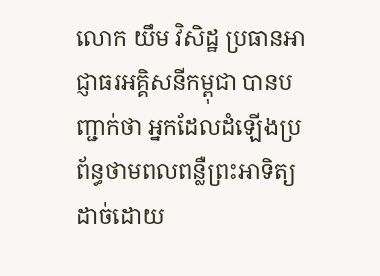លោក យឹម វិសិដ្ឋ ប្រធានអាជ្ញាធរអគ្គិសនីកម្ពុជា បានបញ្ជាក់ថា អ្នកដែលដំឡើងប្រព័ន្ធថាមពលពន្លឺព្រះអាទិត្យ ដាច់ដោយ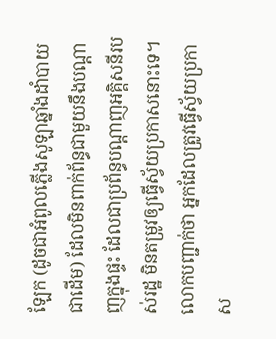ឡែក (ដូចជាអំពូលភ្លើងសូឡាឆ្នាំងដាំបាយជាដើម) ដែលមិនពាក់ព័ន្ធជាមួយនឹងបណ្តាញក្នុងផ្ទះ ដែលជាប្រព័ន្ធបណ្ដាញអគ្គិសនីរបស់រដ្ឋ មិនតម្រូវឲ្យធ្វើស្វ័យប្រកាសនោះទេ។
លោកបញ្ជាក់ថា អ្នកដែលត្រូវធ្វើស្វ័យប្រកាស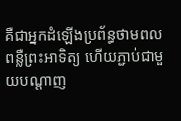គឺជាអ្នកដំឡើងប្រព័ន្ធថាមពលពន្លឺព្រះអាទិត្យ ហើយភ្ជាប់ជាមួយបណ្តាញ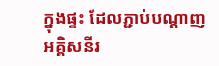ក្នុងផ្ទះ ដែលភ្ជាប់បណ្តាញអគ្គិសនីរ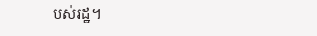បស់រដ្ឋ។